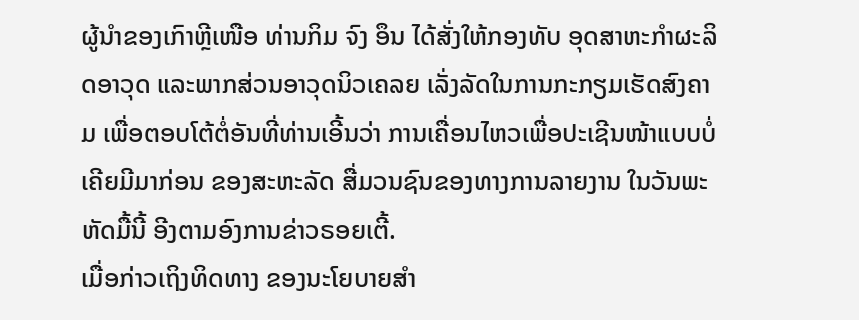ຜູ້ນຳຂອງເກົາຫຼີເໜືອ ທ່ານກິມ ຈົງ ອຶນ ໄດ້ສັ່ງໃຫ້ກອງທັບ ອຸດສາຫະກຳຜະລິດອາວຸດ ແລະພາກສ່ວນອາວຸດນິວເຄລຍ ເລັ່ງລັດໃນການກະກຽມເຮັດສົງຄາມ ເພື່ອຕອບໂຕ້ຕໍ່ອັນທີ່ທ່ານເອີ້ນວ່າ ການເຄື່ອນໄຫວເພື່ອປະເຊີນໜ້າແບບບໍ່ເຄີຍມີມາກ່ອນ ຂອງສະຫະລັດ ສື່ມວນຊົນຂອງທາງການລາຍງານ ໃນວັນພະຫັດມື້ນີ້ ອີງຕາມອົງການຂ່າວຣອຍເຕີ້.
ເມື່ອກ່າວເຖິງທິດທາງ ຂອງນະໂຍບາຍສຳ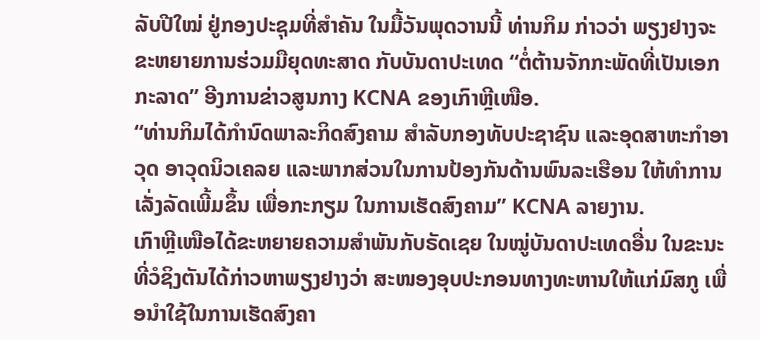ລັບປີໃໝ່ ຢູ່ກອງປະຊຸມທີ່ສຳຄັນ ໃນມື້ວັນພຸດວານນີ້ ທ່ານກິມ ກ່າວວ່າ ພຽງຢາງຈະຂະຫຍາຍການຮ່ວມມືຍຸດທະສາດ ກັບບັນດາປະເທດ “ຕໍ່ຕ້ານຈັກກະພັດທີ່ເປັນເອກກະລາດ” ອີງການຂ່າວສູນກາງ KCNA ຂອງເກົາຫຼີເໜືອ.
“ທ່ານກິມໄດ້ກຳນົດພາລະກິດສົງຄາມ ສຳລັບກອງທັບປະຊາຊົນ ແລະອຸດສາຫະກຳອາວຸດ ອາວຸດນິວເຄລຍ ແລະພາກສ່ວນໃນການປ້ອງກັນດ້ານພົນລະເຮືອນ ໃຫ້ທຳການເລັ່ງລັດເພີ້ມຂຶ້ນ ເພື່ອກະກຽມ ໃນການເຮັດສົງຄາມ” KCNA ລາຍງານ.
ເກົາຫຼີເໜືອໄດ້ຂະຫຍາຍຄວາມສຳພັນກັບຣັດເຊຍ ໃນໝູ່ບັນດາປະເທດອື່ນ ໃນຂະນະທີ່ວໍຊິງຕັນໄດ້ກ່າວຫາພຽງຢາງວ່າ ສະໜອງອຸບປະກອນທາງທະຫານໃຫ້ແກ່ມົສກູ ເພື່ອນຳໃຊ້ໃນການເຮັດສົງຄາ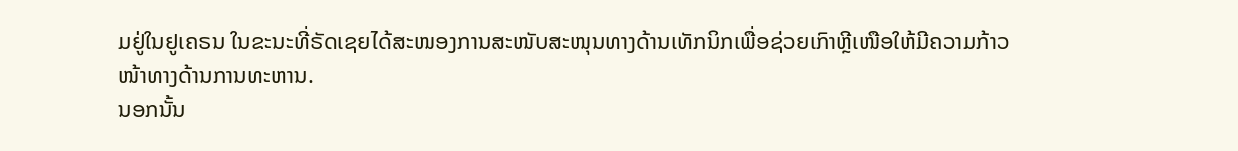ມຢູ່ໃນຢູເຄຣນ ໃນຂະນະທີ່ຣັດເຊຍໄດ້ສະໜອງການສະໜັບສະໜຸນທາງດ້ານເທັກນິກເພື່ອຊ່ວຍເກົາຫຼີເໜືອໃຫ້ມີຄວາມກ້າວໜ້າທາງດ້ານການທະຫານ.
ນອກນັ້ນ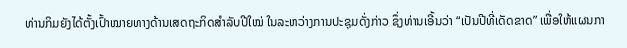ທ່ານກິມຍັງໄດ້ຕັ້ງເປົ້າໝາຍທາງດ້ານເສດຖະກິດສຳລັບປີໃໝ່ ໃນລະຫວ່າງການປະຊຸມດັ່ງກ່າວ ຊຶ່ງທ່ານເອີ້ນວ່າ “ເປັນປີທີ່ເດັດຂາດ” ເພື່ອໃຫ້ແຜນກາ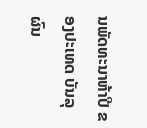ນພັດທະນາຫ້າປີ ຂອງປະເທດ ບັນລຸຜົນ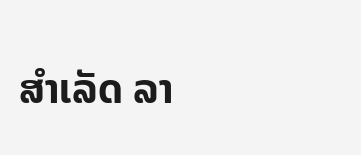ສຳເລັດ ລາ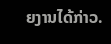ຍງານໄດ້ກ່າວ.